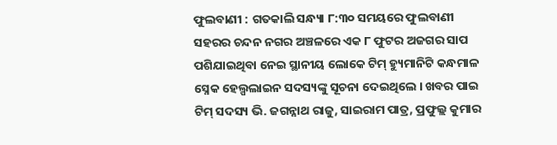ଫୁଲବାଣୀ : ଗତକାଲି ସନ୍ଧ୍ୟା ୮:୩୦ ସମୟରେ ଫୁଲବାଣୀ ସହରର ଚନ୍ଦନ ନଗର ଅଞ୍ଚଳରେ ଏକ ୮ ଫୁଟର ଅଜଗର ସାପ ପଶିଯାଇଥିବା ନେଇ ସ୍ଥାନୀୟ ଲୋକେ ଟିମ୍ ହ୍ୟୁମାନିଟି କନ୍ଧମାଳ ସ୍ନେକ ହେଲ୍ପଲାଇନ ସଦସ୍ୟଙ୍କୁ ସୂଚନା ଦେଇଥିଲେ । ଖବର ପାଇ ଟିମ୍ ସଦସ୍ୟ ଭି. ଜଗନ୍ନାଥ ରାଜୁ, ସାଇରାମ ପାତ୍ର, ପ୍ରଫୁଲ୍ଲ କୁମାର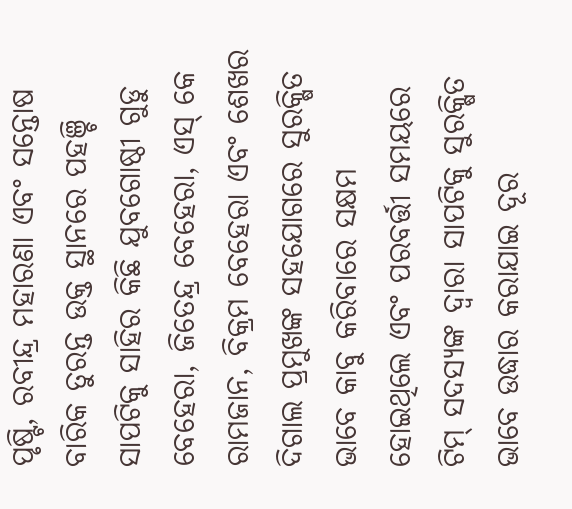ପୃଷ୍ଟି, ରବୀନ୍ଦ୍ର ମହାରଣା ଏବଂ ସନ୍ତୋଷ ବାରିକ ତୁରନ୍ତ ଉକ୍ତ ସ୍ଥାନରେ ପହଞ୍ଚି ସାପଟିକୁ ସାହିର କିଛି ଯୁବଗୋଷ୍ଠୀ ଗୁଡୁ ବେହେରା, ଜିତେନ୍ଦ୍ର ବେହେରା, ଏସ୍ କେ ରାମଜାନ, ବିକ୍ରମ ବେହେରା ଏବଂ ଶେଖର ଦିଗାଲ ପ୍ରମୁଖଙ୍କ ସହଯୋଗରେ ସୁରକ୍ଷିତ ଭାବେ କାବୁ କରିବାରେ ସକ୍ଷମ ହୋଇଥିଲେ ଏବଂ ପରବର୍ତ୍ତୀ ସମୟରେ ଟିମ୍ ସଦସ୍ୟଙ୍କ ଦ୍ୱାରା ସାପଟିକୁ ସୁରକ୍ଷିତ ଭାବେ ଉଦ୍ଧାର କରାଯାଇ ଦୂର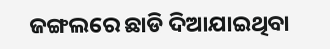ଜଙ୍ଗଲରେ ଛାଡି ଦିଆଯାଇଥିବା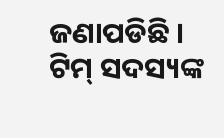ଜଣାପଡିଛି । ଟିମ୍ ସଦସ୍ୟଙ୍କ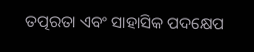ତତ୍ପରତା ଏବଂ ସାହାସିକ ପଦକ୍ଷେପ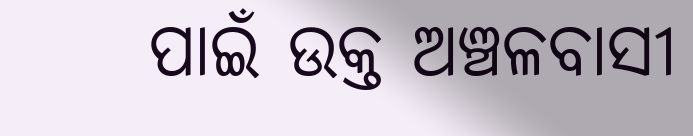ପାଇଁ ଉକ୍ତ ଅଞ୍ଚଳବାସୀ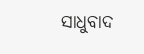ସାଧୁବାଦ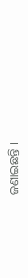ଜଣାଇଛନ୍ତି ।